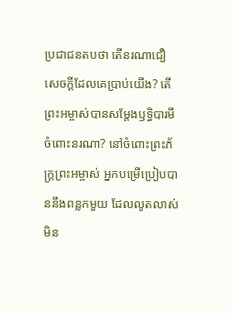ប្រជាជនតបថា តើនរណាជឿ សេចក្ដីដែលគេប្រាប់យើង? តើព្រះអម្ចាស់បានសម្តែងឫទ្ធិបារមី ចំពោះនរណា? នៅចំពោះព្រះភ័ក្ត្រព្រះអម្ចាស់ អ្នកបម្រើប្រៀបបាននឹងពន្លកមួយ ដែលលូតលាស់មិន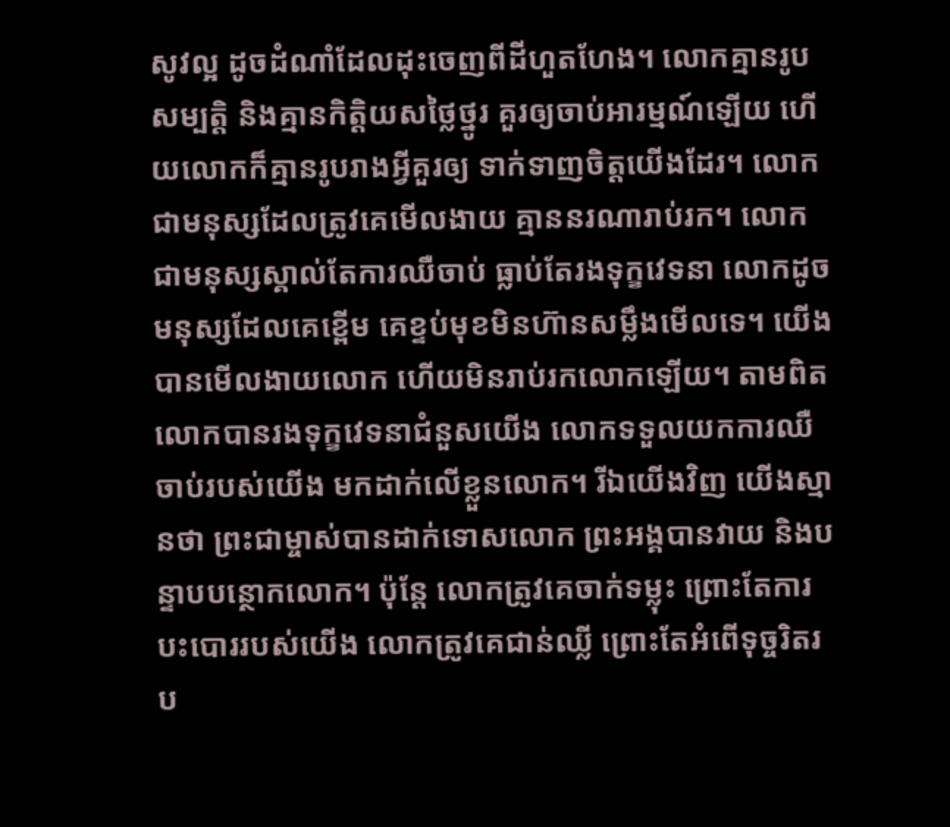សូវល្អ ដូចដំណាំដែលដុះចេញពីដីហួតហែង។ លោកគ្មានរូបសម្បត្តិ និងគ្មានកិត្តិយសថ្លៃថ្នូរ គួរឲ្យចាប់អារម្មណ៍ឡើយ ហើយលោកក៏គ្មានរូបរាងអ្វីគួរឲ្យ ទាក់ទាញចិត្តយើងដែរ។ លោកជាមនុស្សដែលត្រូវគេមើលងាយ គ្មាននរណារាប់រក។ លោកជាមនុស្សស្គាល់តែការឈឺចាប់ ធ្លាប់តែរងទុក្ខវេទនា លោកដូចមនុស្សដែលគេខ្ពើម គេខ្ទប់មុខមិនហ៊ានសម្លឹងមើលទេ។ យើងបានមើលងាយលោក ហើយមិនរាប់រកលោកឡើយ។ តាមពិត លោកបានរងទុក្ខវេទនាជំនួសយើង លោកទទួលយកការឈឺចាប់របស់យើង មកដាក់លើខ្លួនលោក។ រីឯយើងវិញ យើងស្មានថា ព្រះជាម្ចាស់បានដាក់ទោសលោក ព្រះអង្គបានវាយ និងបន្ទាបបន្ថោកលោក។ ប៉ុន្តែ លោកត្រូវគេចាក់ទម្លុះ ព្រោះតែការបះបោររបស់យើង លោកត្រូវគេជាន់ឈ្លី ព្រោះតែអំពើទុច្ចរិតរប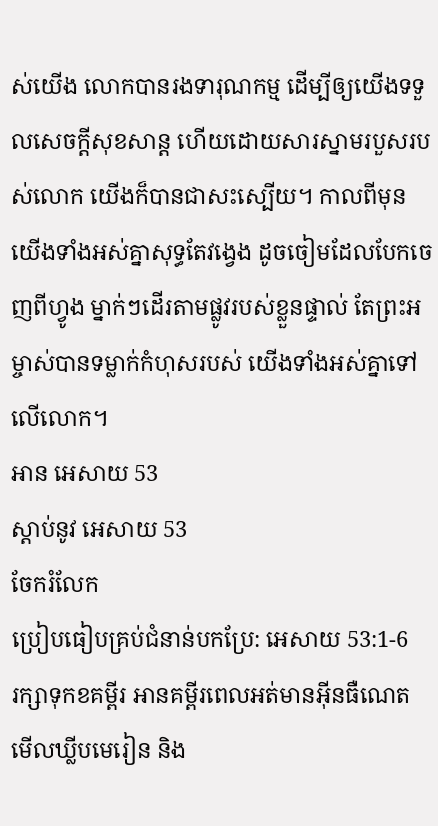ស់យើង លោកបានរងទារុណកម្ម ដើម្បីឲ្យយើងទទួលសេចក្ដីសុខសាន្ត ហើយដោយសារស្នាមរបួសរបស់លោក យើងក៏បានជាសះស្បើយ។ កាលពីមុន យើងទាំងអស់គ្នាសុទ្ធតែវង្វេង ដូចចៀមដែលបែកចេញពីហ្វូង ម្នាក់ៗដើរតាមផ្លូវរបស់ខ្លួនផ្ទាល់ តែព្រះអម្ចាស់បានទម្លាក់កំហុសរបស់ យើងទាំងអស់គ្នាទៅលើលោក។
អាន អេសាយ 53
ស្ដាប់នូវ អេសាយ 53
ចែករំលែក
ប្រៀបធៀបគ្រប់ជំនាន់បកប្រែ: អេសាយ 53:1-6
រក្សាទុកខគម្ពីរ អានគម្ពីរពេលអត់មានអ៊ីនធឺណេត មើលឃ្លីបមេរៀន និង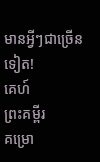មានអ្វីៗជាច្រើនទៀត!
គេហ៍
ព្រះគម្ពីរ
គម្រោ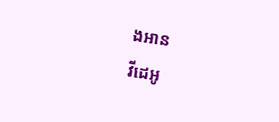ងអាន
វីដេអូ